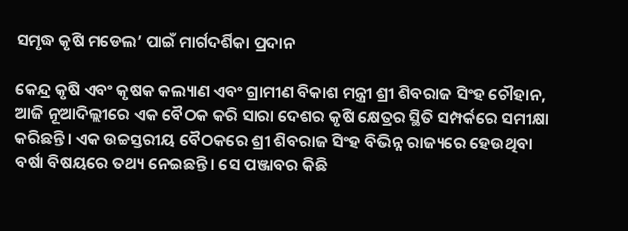ସମୃଦ୍ଧ କୃଷି ମଡେଲ’ ପାଇଁ ମାର୍ଗଦର୍ଶିକା ପ୍ରଦାନ

କେନ୍ଦ୍ର କୃଷି ଏବଂ କୃଷକ କଲ୍ୟାଣ ଏବଂ ଗ୍ରାମୀଣ ବିକାଶ ମନ୍ତ୍ରୀ ଶ୍ରୀ ଶିବରାଜ ସିଂହ ଚୌହାନ, ଆଜି ନୂଆଦିଲ୍ଲୀରେ ଏକ ବୈଠକ କରି ସାରା ଦେଶର କୃଷି କ୍ଷେତ୍ରର ସ୍ଥିତି ସମ୍ପର୍କରେ ସମୀକ୍ଷା କରିଛନ୍ତି। ଏକ ଉଚ୍ଚସ୍ତରୀୟ ବୈଠକରେ ଶ୍ରୀ ଶିବରାଜ ସିଂହ ବିଭିନ୍ନ ରାଜ୍ୟରେ ହେଉଥିବା ବର୍ଷା ବିଷୟରେ ତଥ୍ୟ ନେଇଛନ୍ତି। ସେ ପଞ୍ଜାବର କିଛି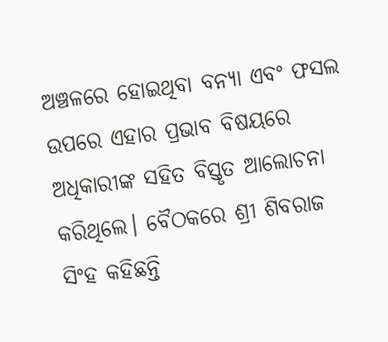ଅଞ୍ଚଳରେ ହୋଇଥିବା ବନ୍ୟା ଏବଂ ଫସଲ ଉପରେ ଏହାର ପ୍ରଭାବ ବିଷୟରେ ଅଧିକାରୀଙ୍କ ସହିତ ବିସ୍ତୃତ ଆଲୋଚନା କରିଥିଲେ। ବୈଠକରେ ଶ୍ରୀ ଶିବରାଜ ସିଂହ କହିଛନ୍ତି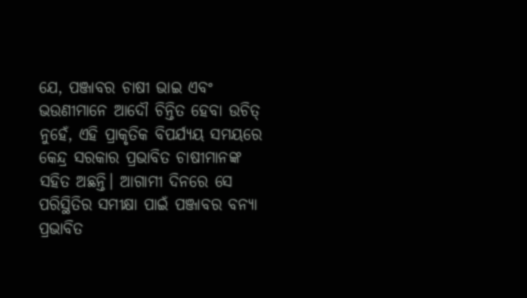ଯେ, ପଞ୍ଜାବର ଚାଷୀ ଭାଇ ଏବଂ ଭଉଣୀମାନେ ଆଦୌ ଚିନ୍ତିତ ହେବା ଉଚିତ୍ ନୁହେଁ, ଏହି ପ୍ରାକୃତିକ ବିପର୍ଯ୍ୟୟ ସମୟରେ କେନ୍ଦ୍ର ସରକାର ପ୍ରଭାବିତ ଚାଷୀମାନଙ୍କ ସହିତ ଅଛନ୍ତି। ଆଗାମୀ ଦିନରେ ସେ ପରିସ୍ଥିତିର ସମୀକ୍ଷା ପାଇଁ ପଞ୍ଜାବର ବନ୍ୟା ପ୍ରଭାବିତ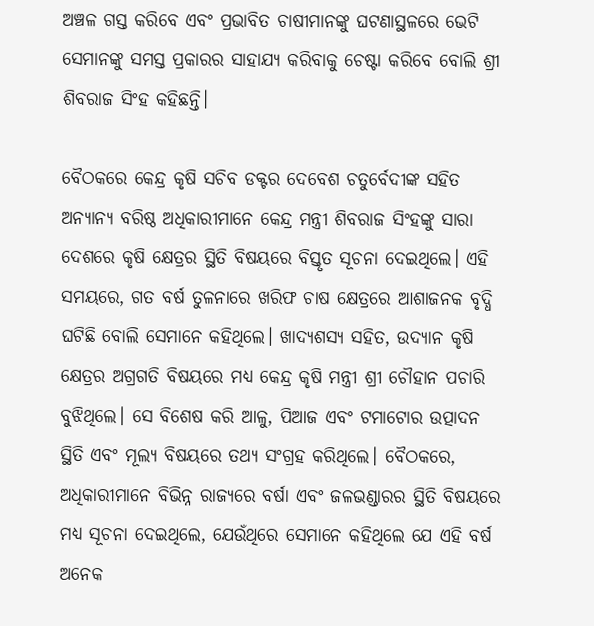ଅଞ୍ଚଳ ଗସ୍ତ କରିବେ ଏବଂ ପ୍ରଭାବିତ ଚାଷୀମାନଙ୍କୁ ଘଟଣାସ୍ଥଳରେ ଭେଟି ସେମାନଙ୍କୁ ସମସ୍ତ ପ୍ରକାରର ସାହାଯ୍ୟ କରିବାକୁ ଚେଷ୍ଟା କରିବେ ବୋଲି ଶ୍ରୀ ଶିବରାଜ ସିଂହ କହିଛନ୍ତି।

ବୈଠକରେ କେନ୍ଦ୍ର କୃଷି ସଚିବ ଡକ୍ଟର ଦେବେଶ ଚତୁର୍ବେଦୀଙ୍କ ସହିତ ଅନ୍ୟାନ୍ୟ ବରିଷ୍ଠ ଅଧିକାରୀମାନେ କେନ୍ଦ୍ର ମନ୍ତ୍ରୀ ଶିବରାଜ ସିଂହଙ୍କୁ ସାରା ଦେଶରେ କୃଷି କ୍ଷେତ୍ରର ସ୍ଥିତି ବିଷୟରେ ବିସ୍ତୃତ ସୂଚନା ଦେଇଥିଲେ। ଏହି ସମୟରେ, ଗତ ବର୍ଷ ତୁଳନାରେ ଖରିଫ ଚାଷ କ୍ଷେତ୍ରରେ ଆଶାଜନକ ବୃଦ୍ଧି ଘଟିଛି ବୋଲି ସେମାନେ କହିଥିଲେ। ଖାଦ୍ୟଶସ୍ୟ ସହିତ, ଉଦ୍ୟାନ କୃଷି କ୍ଷେତ୍ରର ଅଗ୍ରଗତି ବିଷୟରେ ମଧ୍ୟ କେନ୍ଦ୍ର କୃଷି ମନ୍ତ୍ରୀ ଶ୍ରୀ ଚୌହାନ ପଚାରି ବୁଝିଥିଲେ। ସେ ବିଶେଷ କରି ଆଳୁ, ପିଆଜ ଏବଂ ଟମାଟୋର ଉତ୍ପାଦନ ସ୍ଥିତି ଏବଂ ମୂଲ୍ୟ ବିଷୟରେ ତଥ୍ୟ ସଂଗ୍ରହ କରିଥିଲେ। ବୈଠକରେ, ଅଧିକାରୀମାନେ ବିଭିନ୍ନ ରାଜ୍ୟରେ ବର୍ଷା ଏବଂ ଜଳଭଣ୍ଡାରର ସ୍ଥିତି ବିଷୟରେ ମଧ୍ୟ ସୂଚନା ଦେଇଥିଲେ, ଯେଉଁଥିରେ ସେମାନେ କହିଥିଲେ ଯେ ଏହି ବର୍ଷ ଅନେକ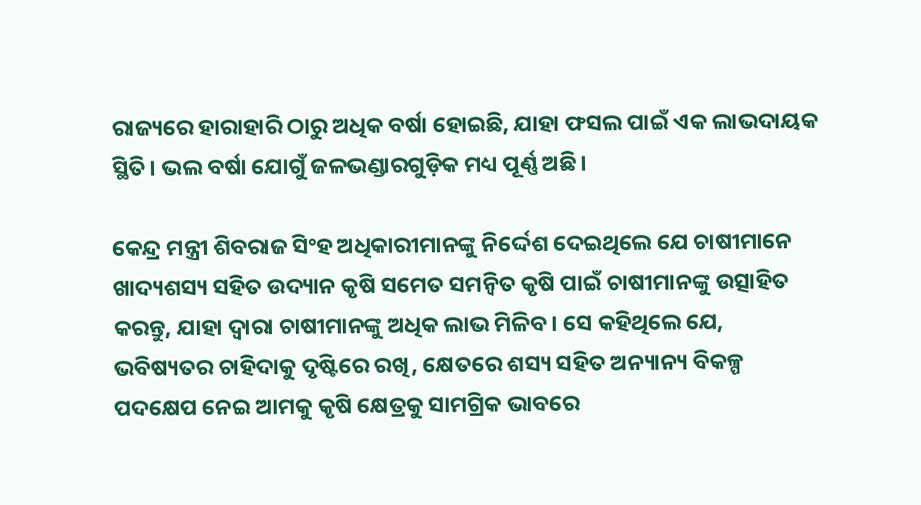ରାଜ୍ୟରେ ହାରାହାରି ଠାରୁ ଅଧିକ ବର୍ଷା ହୋଇଛି, ଯାହା ଫସଲ ପାଇଁ ଏକ ଲାଭଦାୟକ ସ୍ଥିତି। ଭଲ ବର୍ଷା ଯୋଗୁଁ ଜଳଭଣ୍ଡାରଗୁଡ଼ିକ ମଧ୍ୟ ପୂର୍ଣ୍ଣ ଅଛି।

କେନ୍ଦ୍ର ମନ୍ତ୍ରୀ ଶିବରାଜ ସିଂହ ଅଧିକାରୀମାନଙ୍କୁ ନିର୍ଦ୍ଦେଶ ଦେଇଥିଲେ ଯେ ଚାଷୀମାନେ ଖାଦ୍ୟଶସ୍ୟ ସହିତ ଉଦ୍ୟାନ କୃଷି ସମେତ ସମନ୍ୱିତ କୃଷି ପାଇଁ ଚାଷୀମାନଙ୍କୁ ଉତ୍ସାହିତ କରନ୍ତୁ, ଯାହା ଦ୍ୱାରା ଚାଷୀମାନଙ୍କୁ ଅଧିକ ଲାଭ ମିଳିବ। ସେ କହିଥିଲେ ଯେ, ଭବିଷ୍ୟତର ଚାହିଦାକୁ ଦୃଷ୍ଟିରେ ରଖି, କ୍ଷେତରେ ଶସ୍ୟ ସହିତ ଅନ୍ୟାନ୍ୟ ବିକଳ୍ପ ପଦକ୍ଷେପ ନେଇ ଆମକୁ କୃଷି କ୍ଷେତ୍ରକୁ ସାମଗ୍ରିକ ଭାବରେ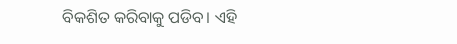ବିକଶିତ କରିବାକୁ ପଡିବ। ଏହି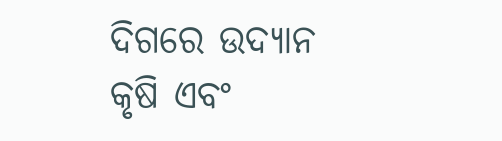ଦିଗରେ ଉଦ୍ୟାନ କୃଷି ଏବଂ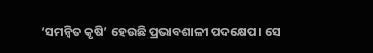‘ସମନ୍ବିତ କୃଷି’ ହେଉଛି ପ୍ରଭାବଶାଳୀ ପଦକ୍ଷେପ। ସେ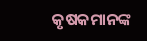କୃଷକମାନଙ୍କ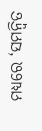ମଧ୍ୟରେ ‘ସମନ୍ବିତ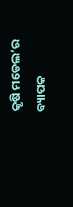କୃଷି ମଡେଲ’ର ବ୍ୟାପକ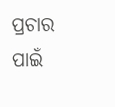ପ୍ରଚାର ପାଇଁ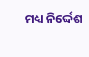ମଧ୍ୟ ନିର୍ଦ୍ଦେଶ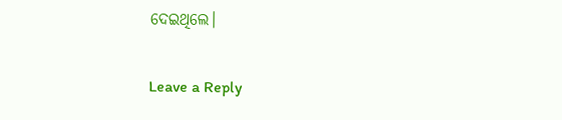ଦେଇଥିଲେ।

Leave a Reply